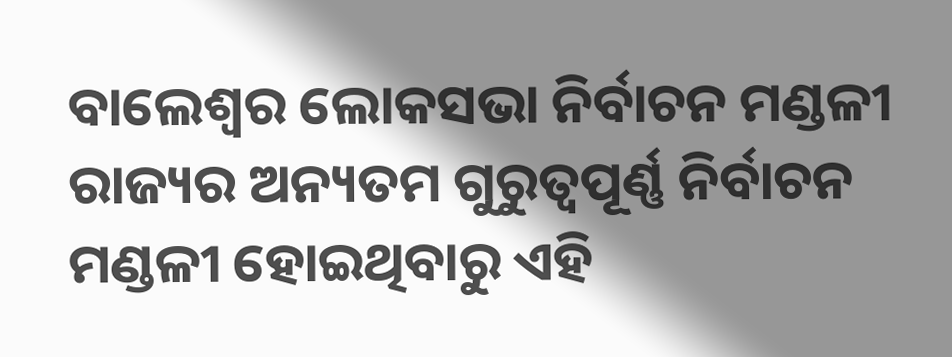ବାଲେଶ୍ୱର ଲୋକସଭା ନିର୍ବାଚନ ମଣ୍ଡଳୀ ରାଜ୍ୟର ଅନ୍ୟତମ ଗୁରୁତ୍ୱପୂର୍ଣ୍ଣ ନିର୍ବାଚନ ମଣ୍ଡଳୀ ହୋଇଥିବାରୁ ଏହି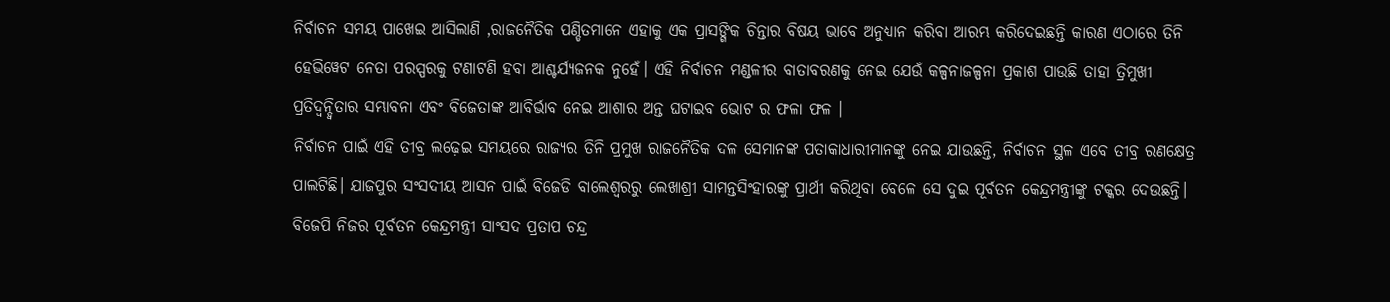ନିର୍ବାଚନ ସମୟ ପାଖେଇ ଆସିଲାଣି ,ରାଜନୈତିକ ପଣ୍ଡିତମାନେ ଏହାକୁ ଏକ ପ୍ରାସଙ୍ଗିକ ଚିନ୍ତାର ବିଷୟ ଭାବେ ଅନୁଧ୍ୟାନ କରିବା ଆରମ୍ଭ କରିଦେଇଛନ୍ତି କାରଣ ଏଠାରେ ତିନି ହେଭିୱେଟ ନେତା ପରସ୍ପରକୁ ଟଣାଟଣି ହବା ଆଶ୍ଚର୍ଯ୍ୟଜନକ ନୁହେଁ। ଏହି ନିର୍ବାଚନ ମଣ୍ଡଳୀର ବାତାବରଣକୁ ନେଇ ଯେଉଁ କଳ୍ପନାଜଳ୍ପନା ପ୍ରକାଶ ପାଉଛି ତାହା ତ୍ରିମୁଖୀ ପ୍ରତିଦ୍ୱନ୍ଦ୍ୱିତାର ସମ୍ଭାବନା ଏବଂ ବିଜେତାଙ୍କ ଆବିର୍ଭାବ ନେଇ ଆଶାର ଅନ୍ତ ଘଟାଇବ ଭୋଟ ର ଫଳା ଫଳ ।
ନିର୍ବାଚନ ପାଇଁ ଏହି ତୀବ୍ର ଲଢ଼େଇ ସମୟରେ ରାଜ୍ୟର ତିନି ପ୍ରମୁଖ ରାଜନୈତିକ ଦଳ ସେମାନଙ୍କ ପତାକାଧାରୀମାନଙ୍କୁ ନେଇ ଯାଉଛନ୍ତି, ନିର୍ବାଚନ ସ୍ଥଳ ଏବେ ତୀବ୍ର ରଣକ୍ଷେତ୍ର ପାଲଟିଛି। ଯାଜପୁର ସଂସଦୀୟ ଆସନ ପାଇଁ ବିଜେଡି ବାଲେଶ୍ୱରରୁ ଲେଖାଶ୍ରୀ ସାମନ୍ତସିଂହାରଙ୍କୁ ପ୍ରାର୍ଥୀ କରିଥିବା ବେଳେ ସେ ଦୁଇ ପୂର୍ବତନ କେନ୍ଦ୍ରମନ୍ତ୍ରୀଙ୍କୁ ଟକ୍କର ଦେଉଛନ୍ତି। ବିଜେପି ନିଜର ପୂର୍ବତନ କେନ୍ଦ୍ରମନ୍ତ୍ରୀ ସାଂସଦ ପ୍ରତାପ ଚନ୍ଦ୍ର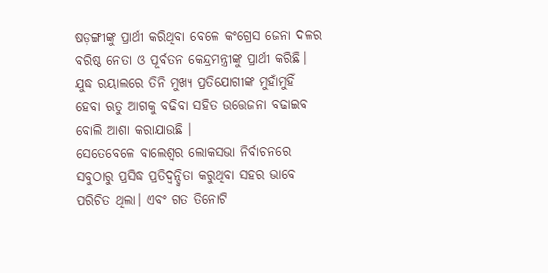ଷଡ଼ଙ୍ଗୀଙ୍କୁ ପ୍ରାର୍ଥୀ କରିଥିବା ବେଳେ କଂଗ୍ରେସ ଜେନା ଦଳର ବରିଷ୍ଠ ନେତା ଓ ପୂର୍ବତନ କେନ୍ଦ୍ରମନ୍ତ୍ରୀଙ୍କୁ ପ୍ରାର୍ଥୀ କରିଛି। ଯୁଦ୍ଧ ରୟାଲରେ ତିନି ମୁଖ୍ୟ ପ୍ରତିଯୋଗୀଙ୍କ ମୁହାଁମୁହିଁ ହେବା ଋତୁ ଆଗକୁ ବଢିବା ସହିତ ଉତ୍ତେଜନା ବଢାଇବ ବୋଲି ଆଶା କରାଯାଉଛି ।
ସେତେବେଳେ ବାଲେଶ୍ୱର ଲୋକସଭା ନିର୍ବାଚନରେ ସବୁଠାରୁ ପ୍ରସିଦ୍ଧ ପ୍ରତିଦ୍ୱନ୍ଦ୍ୱିତା କରୁଥିବା ସହର ଭାବେ ପରିଚିତ ଥିଲା। ଏବଂ ଗତ ତିନୋଟି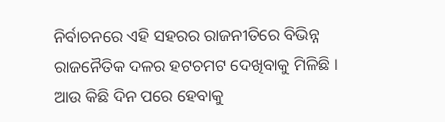ନିର୍ବାଚନରେ ଏହି ସହରର ରାଜନୀତିରେ ବିଭିନ୍ନ ରାଜନୈତିକ ଦଳର ହଟଚମଟ ଦେଖିବାକୁ ମିଳିଛି । ଆଉ କିଛି ଦିନ ପରେ ହେବାକୁ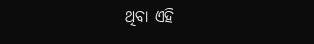ଥିବା ଏହି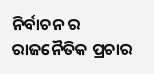ନିର୍ବାଚନ ର ରାଜନୈତିକ ପ୍ରଚାର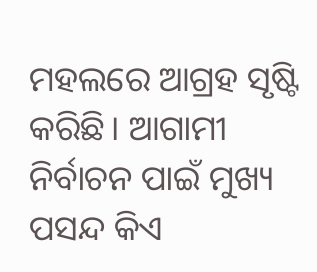ମହଲରେ ଆଗ୍ରହ ସୃଷ୍ଟି କରିଛି। ଆଗାମୀ ନିର୍ବାଚନ ପାଇଁ ମୁଖ୍ୟ ପସନ୍ଦ କିଏ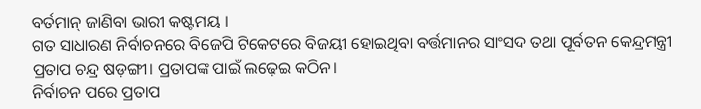ବର୍ତମାନ୍ ଜାଣିବା ଭାରୀ କଷ୍ଟମୟ ।
ଗତ ସାଧାରଣ ନିର୍ବାଚନରେ ବିଜେପି ଟିକେଟରେ ବିଜୟୀ ହୋଇଥିବା ବର୍ତ୍ତମାନର ସାଂସଦ ତଥା ପୂର୍ବତନ କେନ୍ଦ୍ରମନ୍ତ୍ରୀ ପ୍ରତାପ ଚନ୍ଦ୍ର ଷଡ଼ଙ୍ଗୀ। ପ୍ରତାପଙ୍କ ପାଇଁ ଲଢ଼େଇ କଠିନ।
ନିର୍ବାଚନ ପରେ ପ୍ରତାପ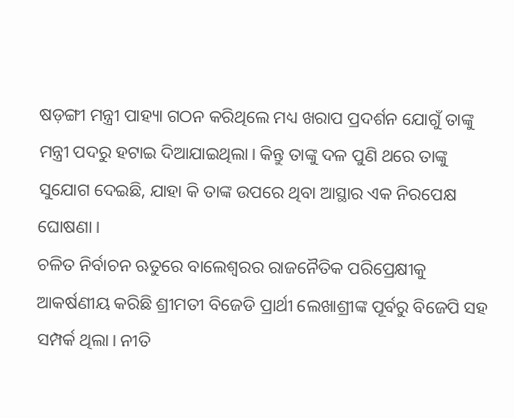ଷଡ଼ଙ୍ଗୀ ମନ୍ତ୍ରୀ ପାହ୍ୟା ଗଠନ କରିଥିଲେ ମଧ୍ୟ ଖରାପ ପ୍ରଦର୍ଶନ ଯୋଗୁଁ ତାଙ୍କୁ ମନ୍ତ୍ରୀ ପଦରୁ ହଟାଇ ଦିଆଯାଇଥିଲା। କିନ୍ତୁ ତାଙ୍କୁ ଦଳ ପୁଣି ଥରେ ତାଙ୍କୁ ସୁଯୋଗ ଦେଇଛି, ଯାହା କି ତାଙ୍କ ଉପରେ ଥିବା ଆସ୍ଥାର ଏକ ନିରପେକ୍ଷ ଘୋଷଣା।
ଚଳିତ ନିର୍ବାଚନ ଋତୁରେ ବାଲେଶ୍ୱରର ରାଜନୈତିକ ପରିପ୍ରେକ୍ଷୀକୁ ଆକର୍ଷଣୀୟ କରିଛି ଶ୍ରୀମତୀ ବିଜେଡି ପ୍ରାର୍ଥୀ ଲେଖାଶ୍ରୀଙ୍କ ପୂର୍ବରୁ ବିଜେପି ସହ ସମ୍ପର୍କ ଥିଲା। ନୀତି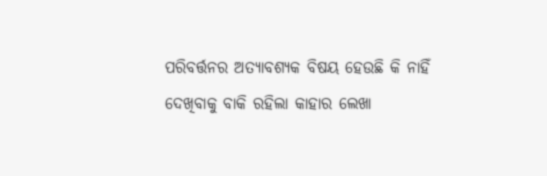ପରିବର୍ତ୍ତନର ଅତ୍ୟାବଶ୍ୟକ ବିଷୟ ହେଉଛି କି ନାହିଁ ଦେଖିବାକୁ ବାକି ରହିଲା କାହାର ଲେଖା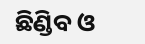ଛିଣ୍ଡିବ ଓ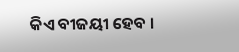କିଏ ବୀଜୟୀ ହେବ ।